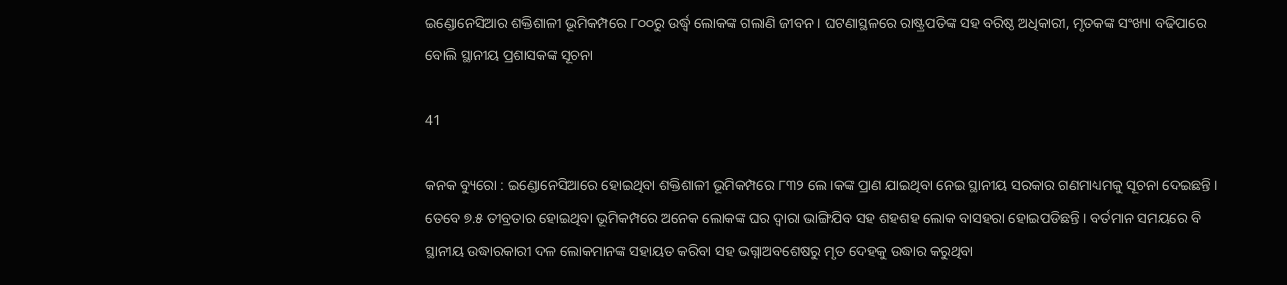ଇଣ୍ଡୋନେସିଆର ଶକ୍ତିଶାଳୀ ଭୂମିକମ୍ପରେ ୮୦୦ରୁ ଉର୍ଦ୍ଧ୍ୱ ଲୋକଙ୍କ ଗଲାଣି ଜୀବନ । ଘଟଣାସ୍ଥଳରେ ରାଷ୍ଟ୍ରପତିଙ୍କ ସହ ବରିଷ୍ଠ ଅଧିକାରୀ, ମୃତକଙ୍କ ସଂଖ୍ୟା ବଢିପାରେ ବୋଲି ସ୍ଥାନୀୟ ପ୍ରଶାସକଙ୍କ ସୂଚନା

41

କନକ ବ୍ୟୁରୋ : ଇଣ୍ଡୋନେସିଆରେ ହୋଇଥିବା ଶକ୍ତିଶାଳୀ ଭୂମିକମ୍ପରେ ୮୩୨ ଲେ।କଙ୍କ ପ୍ରାଣ ଯାଇଥିବା ନେଇ ସ୍ଥାନୀୟ ସରକାର ଗଣମାଧ୍ୟମକୁ ସୂଚନା ଦେଇଛନ୍ତି । ତେବେ ୭.୫ ତୀବ୍ରତାର ହୋଇଥିବା ଭୂମିକମ୍ପରେ ଅନେକ ଲୋକଙ୍କ ଘର ଦ୍ୱାରା ଭାଙ୍ଗିଯିବ ସହ ଶହଶହ ଲୋକ ବାସହରା ହୋଇପଡିଛନ୍ତି । ବର୍ତମାନ ସମୟରେ ବି ସ୍ଥାନୀୟ ଉଦ୍ଧାରକାରୀ ଦଳ ଲୋକମାନଙ୍କ ସହାୟତ କରିବା ସହ ଭଗ୍ନାଅବଶେଷରୁ ମୃତ ଦେହକୁ ଉଦ୍ଧାର କରୁଥିବା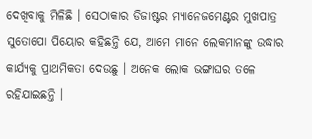ଦେଖିବାକୁ ମିଳିଛି । ସେଠାକାର ଡିଜାଷ୍ଟର ମ୍ୟାନେଜମେଣ୍ଟର ମୁଖପାତ୍ର ସୁତୋପୋ ପିୟୋର କହିଛନ୍ତି ଯେ, ଆମେ ମାନେ ଲେକମାନଙ୍କୁ ଉଦ୍ଧାର କାର୍ଯ୍ୟକୁ ପ୍ରାଥମିକତା ଦେଉଛୁ । ଅନେକ ଲୋକ ଭଙ୍ଗାଘର ତଳେ ରହିଯାଇଛନ୍ତି ।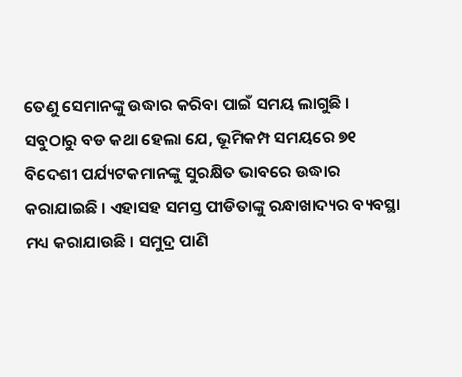ତେଣୁ ସେମାନଙ୍କୁ ଉଦ୍ଧାର କରିବା ପାଇଁ ସମୟ ଲାଗୁଛି । ସବୁଠାରୁ ବଡ କଥା ହେଲା ଯେ, ଭୂମିକମ୍ପ ସମୟରେ ୭୧ ବିଦେଶୀ ପର୍ଯ୍ୟଟକମାନଙ୍କୁ ସୁରକ୍ଷିତ ଭାବରେ ଉଦ୍ଧାର କରାଯାଇଛି । ଏହାସହ ସମସ୍ତ ପୀଡିତାଙ୍କୁ ରନ୍ଧାଖାଦ୍ୟର ବ୍ୟବସ୍ଥା ମଧ୍ୟ କରାଯାଉଛି । ସମୁଦ୍ର ପାଣି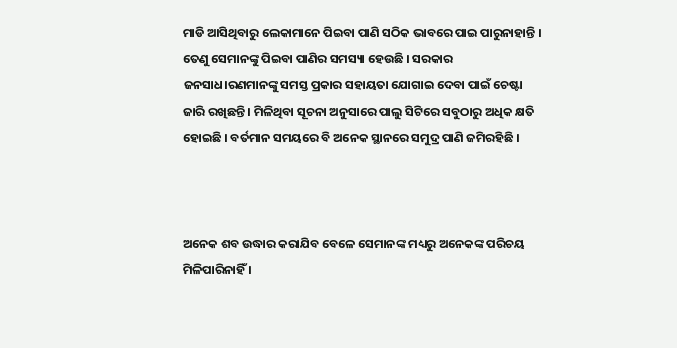ମାଡି ଆସିଥିବାରୁ ଲେକାମାନେ ପିଇବା ପାଣି ସଠିକ ଭାବରେ ପାଇ ପାରୁନାହାନ୍ତି । ତେଣୁ ସେମାନଙ୍କୁ ପିଇବା ପାଣିର ସମସ୍ୟା ହେଉଛି । ସରକାର ଜନସାଧ।ରଣମାନଙ୍କୁ ସମସ୍ତ ପ୍ରକାର ସହାୟତା ଯୋଗାଇ ଦେବା ପାଇଁ ଚେଷ୍ଟା ଜାରି ରଖିଛନ୍ତି । ମିଳିଥିବା ସୂଚନା ଅନୁସାରେ ପାଲୁ ସିଟିରେ ସବୁଠାରୁ ଅଧିକ କ୍ଷତି ହୋଇଛି । ବର୍ତମାନ ସମୟରେ ବି ଅନେକ ସ୍ଥାନରେ ସମୁଦ୍ର ପାଣି ଜମିରହିଛି ।



ଅନେକ ଶବ ଉଦ୍ଧାର କରାଯିବ ବେଳେ ସେମାନଙ୍କ ମଧ୍ୟରୁ ଅନେକଙ୍କ ପରିଚୟ ମିଳିପାରିନାହିଁ ।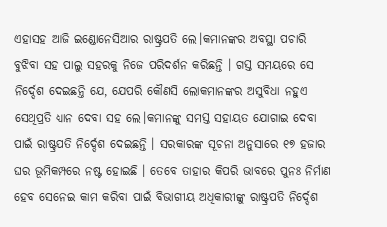ଏହାସହ ଆଜି ଇଣ୍ଡୋନେସିଆର ରାଷ୍ଟ୍ରପତି ଲେ।କମାନଙ୍କର ଅବସ୍ଥା ପଚାରି ବୁଝିବା ସହ ପାଲୁ ସହରକୁ ନିଜେ ପରିଦର୍ଶନ କରିଛନ୍ତି । ଗସ୍ତ ସମୟରେ ସେ ନିର୍ଦ୍ଦେଶ ଦେଇଛନ୍ତି ଯେ, ଯେପରି କୌଣସି ଲୋକମାନଙ୍କର ଅସୁବିଧା ନହୁଏ ସେଥିପ୍ରତି ଧ୍ୟାନ ଦେବା ସହ ଲେ।କମାନଙ୍କୁ ସମସ୍ତ ସହାୟତ ଯୋଗାଇ ଦେବା ପାଇଁ ରାଷ୍ଟ୍ରପତି ନିର୍ଦ୍ଦେଶ ଦେଇଛନ୍ତି । ସରକାରଙ୍କ ସୂଚନା ଅନୁସାରେ ୧୭ ହଜାର ଘର ଭୂମିକମ୍ପରେ ନଷ୍ଟ ହୋଇଛି । ତେବେ ତାହାର କିପରି ଭାବରେ ପୁନଃ ନିର୍ମାଣ ହେବ ସେନେଇ କାମ କରିବା ପାଇଁ ବିଭାଗୀୟ ଅଧିକାରୀଙ୍କୁ ରାଷ୍ଟ୍ରପତି ନିର୍ଦ୍ଦେଶ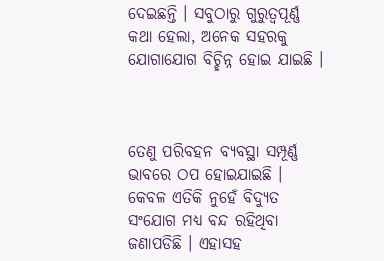ଦେଇଛନ୍ତି । ସବୁଠାରୁ ଗୁରୁତ୍ୱପୂର୍ଣ୍ଣ କଥା ହେଲା, ଅନେକ ସହରକୁ ଯୋଗାଯୋଗ ବିଚ୍ଛିନ୍ନ ହୋଇ ଯାଇଛି ।



ତେଣୁ ପରିବହନ ବ୍ୟବସ୍ଥା ସମ୍ପୂର୍ଣ୍ଣ ଭାବରେ ଠପ ହୋଇଯାଇଛି । କେବଳ ଏତିକି ନୁହେଁ ବିଦ୍ୟୁତ ସଂଯୋଗ ମଧ୍ୟ ବନ୍ଦ ରହିଥିବା ଜଣାପଡିଛି । ଏହାସହ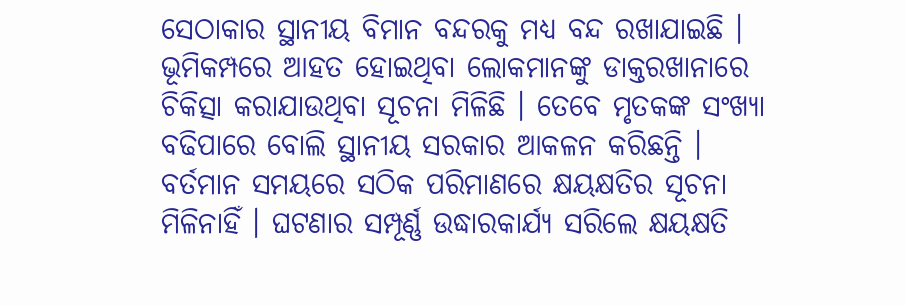ସେଠାକାର ସ୍ଥାନୀୟ ବିମାନ ବନ୍ଦରକୁ ମଧ୍ୟ ବନ୍ଦ ରଖାଯାଇଛି । ଭୂମିକମ୍ପରେ ଆହତ ହୋଇଥିବା ଲୋକମାନଙ୍କୁ ଡାକ୍ତରଖାନାରେ ଚିକିତ୍ସା କରାଯାଉଥିବା ସୂଚନା ମିଳିଛି । ତେବେ ମୃତକଙ୍କ ସଂଖ୍ୟା ବଢିପାରେ ବୋଲି ସ୍ଥାନୀୟ ସରକାର ଆକଳନ କରିଛନ୍ତି । ବର୍ତମାନ ସମୟରେ ସଠିକ ପରିମାଣରେ କ୍ଷୟକ୍ଷତିର ସୂଚନା ମିଳିନାହିଁ । ଘଟଣାର ସମ୍ପୂର୍ଣ୍ଣ ଉଦ୍ଧାରକାର୍ଯ୍ୟ ସରିଲେ କ୍ଷୟକ୍ଷତି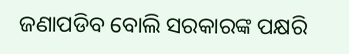ଜଣାପଡିବ ବୋଲି ସରକାରଙ୍କ ପକ୍ଷରି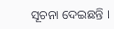ସୂଚନା ଦେଇଛନ୍ତି ।